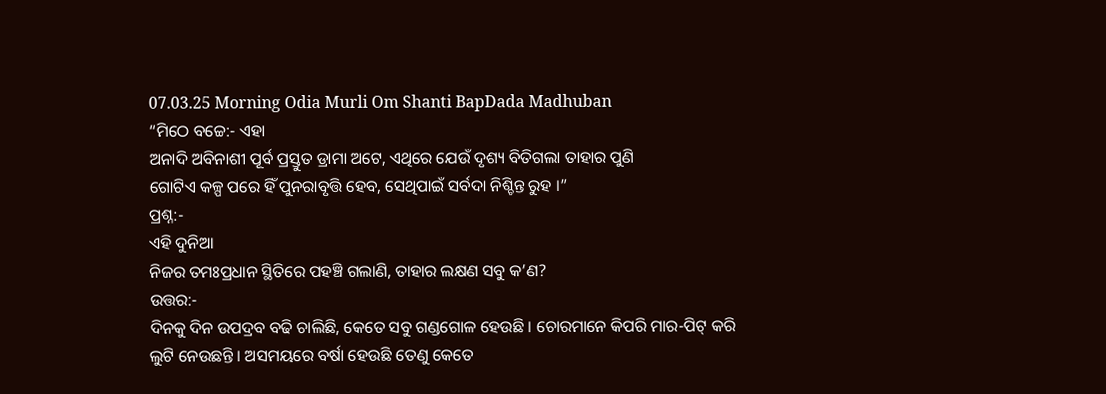07.03.25 Morning Odia Murli Om Shanti BapDada Madhuban
“ମିଠେ ବଚ୍ଚେ:- ଏହା
ଅନାଦି ଅବିନାଶୀ ପୂର୍ବ ପ୍ରସ୍ତୁତ ଡ୍ରାମା ଅଟେ, ଏଥିରେ ଯେଉଁ ଦୃଶ୍ୟ ବିତିଗଲା ତାହାର ପୁଣି
ଗୋଟିଏ କଳ୍ପ ପରେ ହିଁ ପୁନରାବୃତ୍ତି ହେବ, ସେଥିପାଇଁ ସର୍ବଦା ନିଶ୍ଚିନ୍ତ ରୁହ ।”
ପ୍ରଶ୍ନ:-
ଏହି ଦୁନିଆ
ନିଜର ତମଃପ୍ରଧାନ ସ୍ଥିତିରେ ପହଞ୍ଚି ଗଲାଣି, ତାହାର ଲକ୍ଷଣ ସବୁ କ’ଣ?
ଉତ୍ତର:-
ଦିନକୁ ଦିନ ଉପଦ୍ରବ ବଢି ଚାଲିଛି, କେତେ ସବୁ ଗଣ୍ଡଗୋଳ ହେଉଛି । ଚୋରମାନେ କିପରି ମାର-ପିଟ୍ କରି
ଲୁଟି ନେଉଛନ୍ତି । ଅସମୟରେ ବର୍ଷା ହେଉଛି ତେଣୁ କେତେ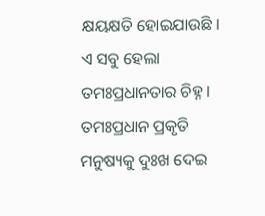କ୍ଷୟକ୍ଷତି ହୋଇଯାଉଛି । ଏ ସବୁ ହେଲା
ତମଃପ୍ରଧାନତାର ଚିହ୍ନ । ତମଃପ୍ରଧାନ ପ୍ରକୃତି ମନୁଷ୍ୟକୁ ଦୁଃଖ ଦେଇ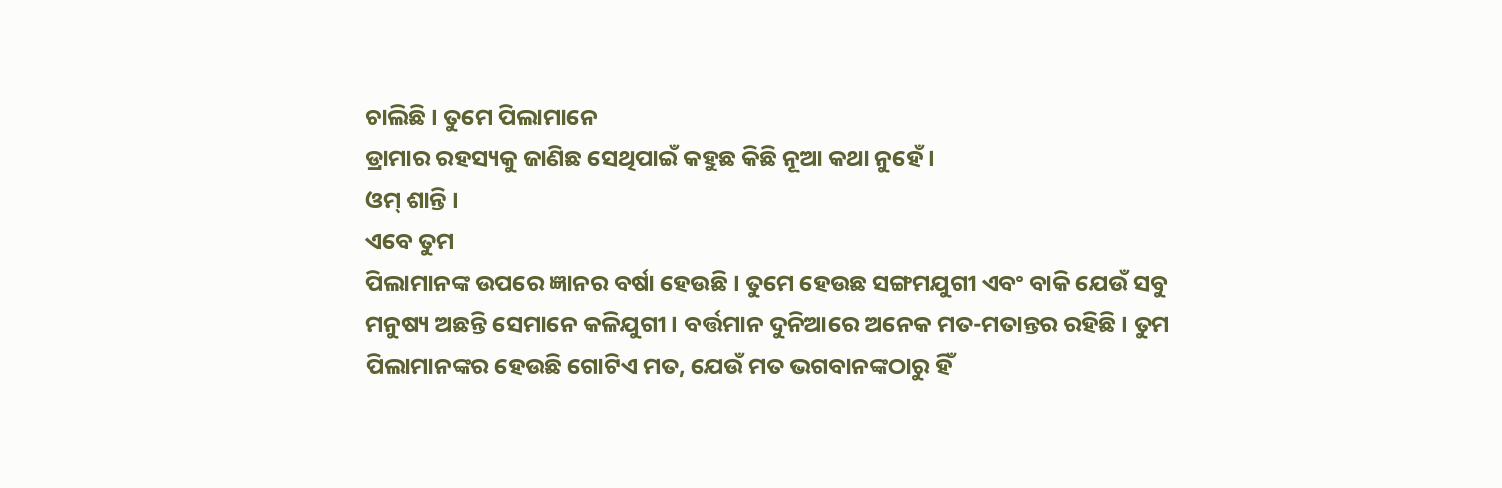ଚାଲିଛି । ତୁମେ ପିଲାମାନେ
ଡ୍ରାମାର ରହସ୍ୟକୁ ଜାଣିଛ ସେଥିପାଇଁ କହୁଛ କିଛି ନୂଆ କଥା ନୁହେଁ ।
ଓମ୍ ଶାନ୍ତି ।
ଏବେ ତୁମ
ପିଲାମାନଙ୍କ ଉପରେ ଜ୍ଞାନର ବର୍ଷା ହେଉଛି । ତୁମେ ହେଉଛ ସଙ୍ଗମଯୁଗୀ ଏବଂ ବାକି ଯେଉଁ ସବୁ
ମନୁଷ୍ୟ ଅଛନ୍ତି ସେମାନେ କଳିଯୁଗୀ । ବର୍ତ୍ତମାନ ଦୁନିଆରେ ଅନେକ ମତ-ମତାନ୍ତର ରହିଛି । ତୁମ
ପିଲାମାନଙ୍କର ହେଉଛି ଗୋଟିଏ ମତ, ଯେଉଁ ମତ ଭଗବାନଙ୍କଠାରୁ ହିଁ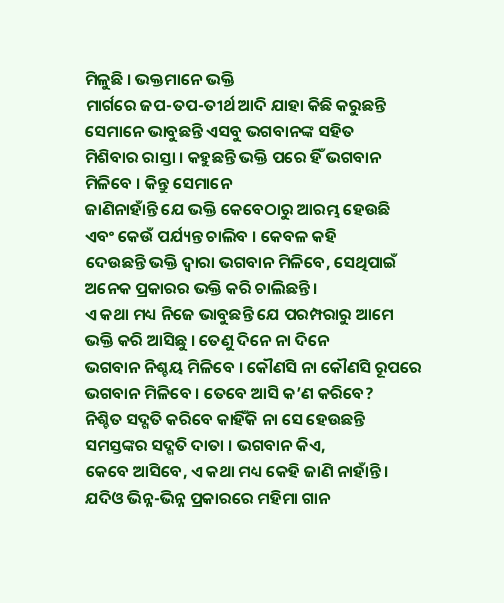ମିଳୁଛି । ଭକ୍ତମାନେ ଭକ୍ତି
ମାର୍ଗରେ ଜପ-ତପ-ତୀର୍ଥ ଆଦି ଯାହା କିଛି କରୁଛନ୍ତି ସେମାନେ ଭାବୁଛନ୍ତି ଏସବୁ ଭଗବାନଙ୍କ ସହିତ
ମିଶିବାର ରାସ୍ତା । କହୁଛନ୍ତି ଭକ୍ତି ପରେ ହିଁ ଭଗବାନ ମିଳିବେ । କିନ୍ତୁ ସେମାନେ
ଜାଣିନାହାଁନ୍ତି ଯେ ଭକ୍ତି କେବେଠାରୁ ଆରମ୍ଭ ହେଉଛି ଏବଂ କେଉଁ ପର୍ଯ୍ୟନ୍ତ ଚାଲିବ । କେବଳ କହି
ଦେଉଛନ୍ତି ଭକ୍ତି ଦ୍ୱାରା ଭଗବାନ ମିଳିବେ, ସେଥିପାଇଁ ଅନେକ ପ୍ରକାରର ଭକ୍ତି କରି ଚାଲିଛନ୍ତି ।
ଏ କଥା ମଧ୍ୟ ନିଜେ ଭାବୁଛନ୍ତି ଯେ ପରମ୍ପରାରୁ ଆମେ ଭକ୍ତି କରି ଆସିଛୁ । ତେଣୁ ଦିନେ ନା ଦିନେ
ଭଗବାନ ନିଶ୍ଚୟ ମିଳିବେ । କୌଣସି ନା କୌଣସି ରୂପରେ ଭଗବାନ ମିଳିବେ । ତେବେ ଆସି କ’ଣ କରିବେ?
ନିଶ୍ଚିତ ସଦ୍ଗତି କରିବେ କାହିଁକି ନା ସେ ହେଉଛନ୍ତି ସମସ୍ତଙ୍କର ସଦ୍ଗତି ଦାତା । ଭଗବାନ କିଏ,
କେବେ ଆସିବେ, ଏ କଥା ମଧ୍ୟ କେହି ଜାଣି ନାହାଁନ୍ତି । ଯଦିଓ ଭିନ୍ନ-ଭିନ୍ନ ପ୍ରକାରରେ ମହିମା ଗାନ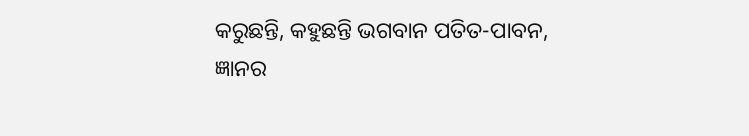କରୁଛନ୍ତି, କହୁଛନ୍ତି ଭଗବାନ ପତିତ-ପାବନ, ଜ୍ଞାନର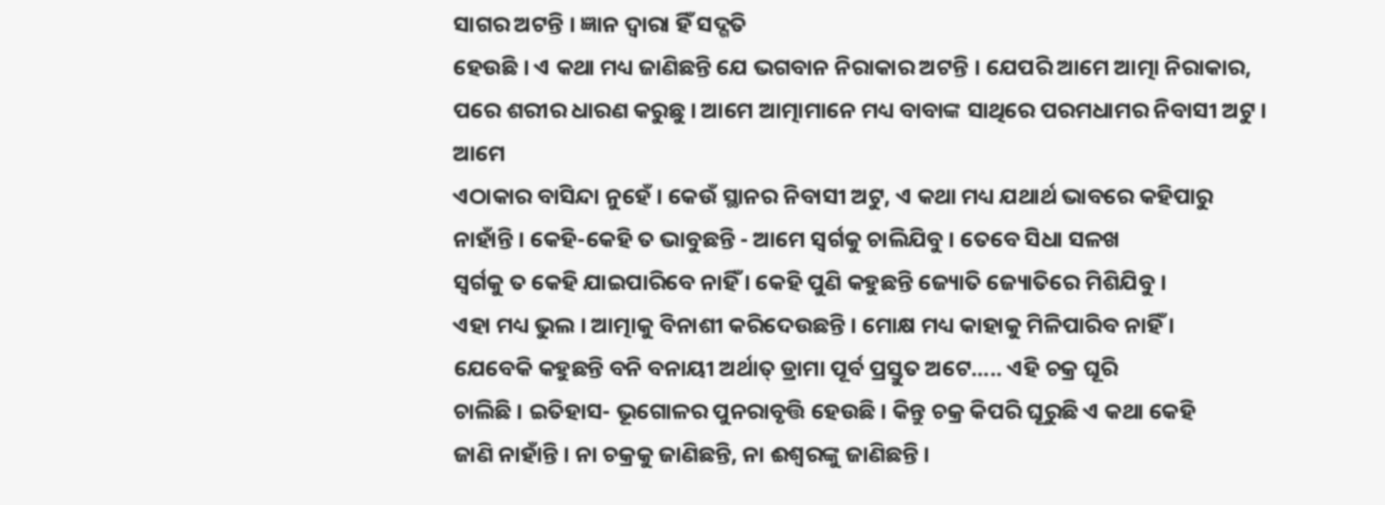ସାଗର ଅଟନ୍ତି । ଜ୍ଞାନ ଦ୍ୱାରା ହିଁ ସଦ୍ଗତି
ହେଉଛି । ଏ କଥା ମଧ୍ୟ ଜାଣିଛନ୍ତି ଯେ ଭଗବାନ ନିରାକାର ଅଟନ୍ତି । ଯେପରି ଆମେ ଆତ୍ମା ନିରାକାର,
ପରେ ଶରୀର ଧାରଣ କରୁଛୁ । ଆମେ ଆତ୍ମାମାନେ ମଧ୍ୟ ବାବାଙ୍କ ସାଥିରେ ପରମଧାମର ନିବାସୀ ଅଟୁ । ଆମେ
ଏଠାକାର ବାସିନ୍ଦା ନୁହେଁ । କେଉଁ ସ୍ଥାନର ନିବାସୀ ଅଟୁ, ଏ କଥା ମଧ୍ୟ ଯଥାର୍ଥ ଭାବରେ କହିପାରୁ
ନାହାଁନ୍ତି । କେହି-କେହି ତ ଭାବୁଛନ୍ତି - ଆମେ ସ୍ୱର୍ଗକୁ ଚାଲିଯିବୁ । ତେବେ ସିଧା ସଳଖ
ସ୍ୱର୍ଗକୁ ତ କେହି ଯାଇପାରିବେ ନାହିଁ । କେହି ପୁଣି କହୁଛନ୍ତି ଜ୍ୟୋତି ଜ୍ୟୋତିରେ ମିଶିଯିବୁ ।
ଏହା ମଧ୍ୟ ଭୁଲ । ଆତ୍ମାକୁ ବିନାଶୀ କରିଦେଉଛନ୍ତି । ମୋକ୍ଷ ମଧ୍ୟ କାହାକୁ ମିଳିପାରିବ ନାହିଁ ।
ଯେବେକି କହୁଛନ୍ତି ବନି ବନାୟୀ ଅର୍ଥାତ୍ ଡ୍ରାମା ପୂର୍ବ ପ୍ରସ୍ତୁତ ଅଟେ..... ଏହି ଚକ୍ର ଘୂରି
ଚାଲିଛି । ଇତିହାସ- ଭୂଗୋଳର ପୁନରାବୃତ୍ତି ହେଉଛି । କିନ୍ତୁ ଚକ୍ର କିପରି ଘୂରୁଛି ଏ କଥା କେହି
ଜାଣି ନାହାଁନ୍ତି । ନା ଚକ୍ରକୁ ଜାଣିଛନ୍ତି, ନା ଈଶ୍ୱରଙ୍କୁ ଜାଣିଛନ୍ତି ।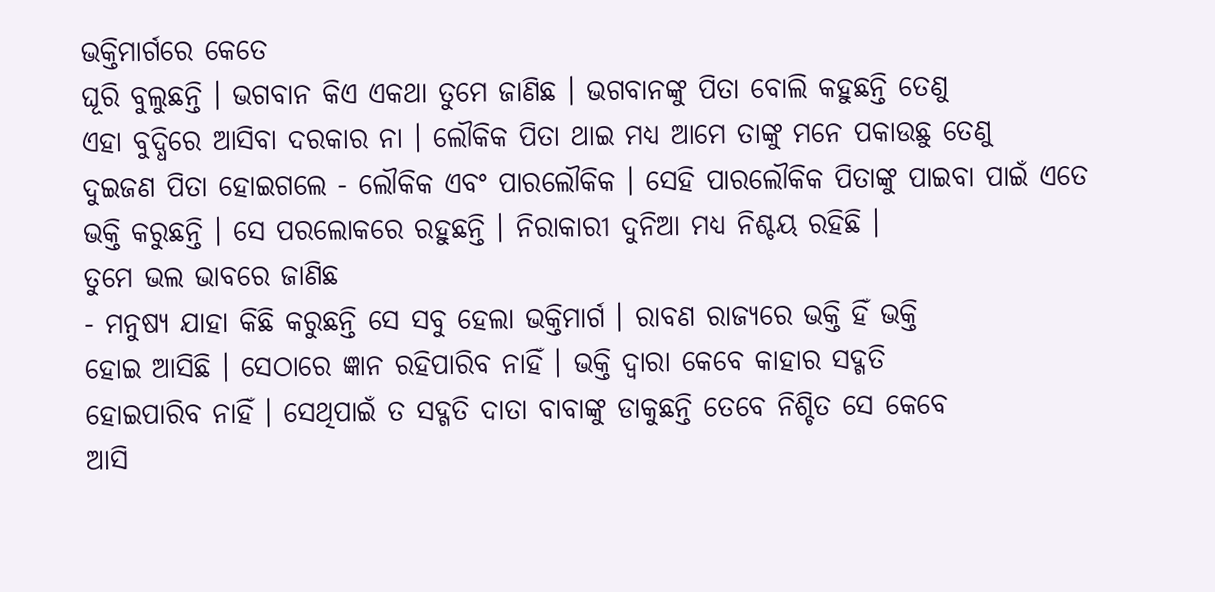ଭକ୍ତିମାର୍ଗରେ କେତେ
ଘୂରି ବୁଲୁଛନ୍ତି । ଭଗବାନ କିଏ ଏକଥା ତୁମେ ଜାଣିଛ । ଭଗବାନଙ୍କୁ ପିତା ବୋଲି କହୁଛନ୍ତି ତେଣୁ
ଏହା ବୁଦ୍ଧିରେ ଆସିବା ଦରକାର ନା । ଲୌକିକ ପିତା ଥାଇ ମଧ୍ୟ ଆମେ ତାଙ୍କୁ ମନେ ପକାଉଛୁ ତେଣୁ
ଦୁଇଜଣ ପିତା ହୋଇଗଲେ - ଲୌକିକ ଏବଂ ପାରଲୌକିକ । ସେହି ପାରଲୌକିକ ପିତାଙ୍କୁ ପାଇବା ପାଇଁ ଏତେ
ଭକ୍ତି କରୁଛନ୍ତି । ସେ ପରଲୋକରେ ରହୁଛନ୍ତି । ନିରାକାରୀ ଦୁନିଆ ମଧ୍ୟ ନିଶ୍ଚୟ ରହିଛି ।
ତୁମେ ଭଲ ଭାବରେ ଜାଣିଛ
- ମନୁଷ୍ୟ ଯାହା କିଛି କରୁଛନ୍ତି ସେ ସବୁ ହେଲା ଭକ୍ତିମାର୍ଗ । ରାବଣ ରାଜ୍ୟରେ ଭକ୍ତି ହିଁ ଭକ୍ତି
ହୋଇ ଆସିଛି । ସେଠାରେ ଜ୍ଞାନ ରହିପାରିବ ନାହିଁ । ଭକ୍ତି ଦ୍ୱାରା କେବେ କାହାର ସଦ୍ଗତି
ହୋଇପାରିବ ନାହିଁ । ସେଥିପାଇଁ ତ ସଦ୍ଗତି ଦାତା ବାବାଙ୍କୁ ଡାକୁଛନ୍ତି ତେବେ ନିଶ୍ଚିତ ସେ କେବେ
ଆସି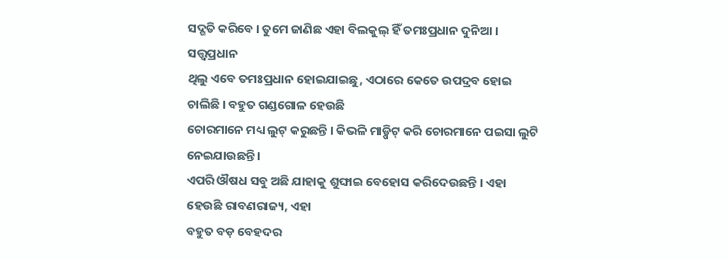ସଦ୍ଗତି କରିବେ । ତୁମେ ଜାଣିଛ ଏହା ବିଲକୁଲ୍ ହିଁ ତମଃପ୍ରଧାନ ଦୁନିଆ । ସତ୍ତ୍ୱପ୍ରଧାନ
ଥିଲୁ ଏବେ ତମଃପ୍ରଧାନ ହୋଇଯାଇଛୁ, ଏଠାରେ କେତେ ଉପଦ୍ରବ ହୋଇ ଚାଲିଛି । ବହୁତ ଗଣ୍ଡଗୋଳ ହେଉଛି
ଚୋରମାନେ ମଧ୍ୟ ଲୁଟ୍ କରୁଛନ୍ତି । କିଭଳି ମାଡ଼୍ପିଟ୍ କରି ଚୋରମାନେ ପଇସା ଲୁଟି ନେଇଯାଉଛନ୍ତି ।
ଏପରି ଔଷଧ ସବୁ ଅଛି ଯାହାକୁ ଶୁଙ୍ଘାଇ ବେହୋସ କରିଦେଉଛନ୍ତି । ଏହା ହେଉଛି ରାବଣରାଜ୍ୟ, ଏହା
ବହୁତ ବଡ଼ ବେହଦର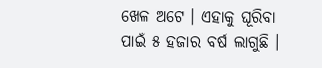ଖେଳ ଅଟେ । ଏହାକୁ ଘୂରିବା ପାଇଁ ୫ ହଜାର ବର୍ଷ ଲାଗୁଛି ।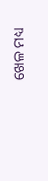ଖେଳ ମଧ୍ୟ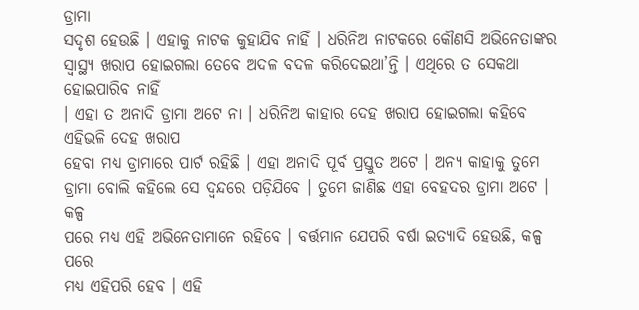ଡ୍ରାମା
ସଦୃଶ ହେଉଛି । ଏହାକୁ ନାଟକ କୁହାଯିବ ନାହିଁ । ଧରିନିଅ ନାଟକରେ କୌଣସି ଅଭିନେତାଙ୍କର
ସ୍ୱାସ୍ଥ୍ୟ ଖରାପ ହୋଇଗଲା ତେବେ ଅଦଳ ବଦଳ କରିଦେଇଥା’ନ୍ତି । ଏଥିରେ ତ ସେକଥା ହୋଇପାରିବ ନାହିଁ
। ଏହା ତ ଅନାଦି ଡ୍ରାମା ଅଟେ ନା । ଧରିନିଅ କାହାର ଦେହ ଖରାପ ହୋଇଗଲା କହିବେ ଏହିଭଳି ଦେହ ଖରାପ
ହେବା ମଧ୍ୟ ଡ୍ରାମାରେ ପାର୍ଟ ରହିଛି । ଏହା ଅନାଦି ପୂର୍ବ ପ୍ରସ୍ତୁତ ଅଟେ । ଅନ୍ୟ କାହାକୁ ତୁମେ
ଡ୍ରାମା ବୋଲି କହିଲେ ସେ ଦ୍ୱନ୍ଦରେ ପଡ଼ିଯିବେ । ତୁମେ ଜାଣିଛ ଏହା ବେହଦର ଡ୍ରାମା ଅଟେ । କଳ୍ପ
ପରେ ମଧ୍ୟ ଏହି ଅଭିନେତାମାନେ ରହିବେ । ବର୍ତ୍ତମାନ ଯେପରି ବର୍ଷା ଇତ୍ୟାଦି ହେଉଛି, କଳ୍ପ ପରେ
ମଧ୍ୟ ଏହିପରି ହେବ । ଏହି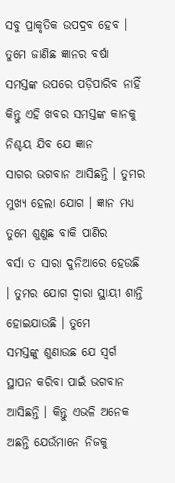ସବୁ ପ୍ରାକୃତିକ ଉପଦ୍ରବ ହେବ । ତୁମେ ଜାଣିଛ ଜ୍ଞାନର ବର୍ଷା
ସମସ୍ତଙ୍କ ଉପରେ ପଡ଼ିପାରିବ ନାହିଁ କିନ୍ତୁ ଏହି ଖବର ସମସ୍ତଙ୍କ କାନକୁ ନିଶ୍ଚୟ ଯିବ ଯେ ଜ୍ଞାନ
ସାଗର ଭଗବାନ ଆସିଛନ୍ତି । ତୁମର ମୁଖ୍ୟ ହେଲା ଯୋଗ । ଜ୍ଞାନ ମଧ୍ୟ ତୁମେ ଶୁଣୁଛ ବାକି ପାଣିର
ବର୍ସା ତ ସାରା ଦୁନିଆରେ ହେଉଛି । ତୁମର ଯୋଗ ଦ୍ୱାରା ସ୍ଥାୟୀ ଶାନ୍ତି ହୋଇଯାଉଛି । ତୁମେ
ସମସ୍ତଙ୍କୁ ଶୁଣାଉଛ ଯେ ସ୍ୱର୍ଗ ସ୍ଥାପନ କରିବା ପାଇଁ ଭଗବାନ ଆସିଛନ୍ତି । କିନ୍ତୁ ଏଭଳି ଅନେକ
ଅଛନ୍ତି ଯେଉଁମାନେ ନିଜକୁ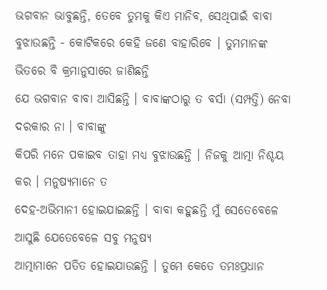ଭଗବାନ ଭାବୁଛନ୍ତି, ତେବେ ତୁମକୁ କିଏ ମାନିବ, ସେଥିପାଇଁ ବାବା
ବୁଝାଉଛନ୍ତି - କୋଟିକରେ କେହି ଜଣେ ବାହାରିବେ । ତୁମମାନଙ୍କ ଭିତରେ ବି କ୍ରମାନୁସାରେ ଜାଣିଛନ୍ତି
ଯେ ଭଗବାନ ବାବା ଆସିଛନ୍ତି । ବାବାଙ୍କଠାରୁ ତ ବର୍ସା (ସମ୍ପତ୍ତି) ନେବା ଦରକାର ନା । ବାବାଙ୍କୁ
କିପରି ମନେ ପକାଇବ ତାହା ମଧ୍ୟ ବୁଝାଉଛନ୍ତି । ନିଜକୁ ଆତ୍ମା ନିଶ୍ଚୟ କର । ମନୁଷ୍ୟମାନେ ତ
ଦେହ-ଅଭିମାନୀ ହୋଇଯାଇଛନ୍ତି । ବାବା କହୁଛନ୍ତି ମୁଁ ସେତେବେଳେ ଆସୁଛି ଯେତେବେଳେ ସବୁ ମନୁଷ୍ୟ
ଆତ୍ମାମାନେ ପତିତ ହୋଇଯାଉଛନ୍ତି । ତୁମେ କେତେ ତମଃପ୍ରଧାନ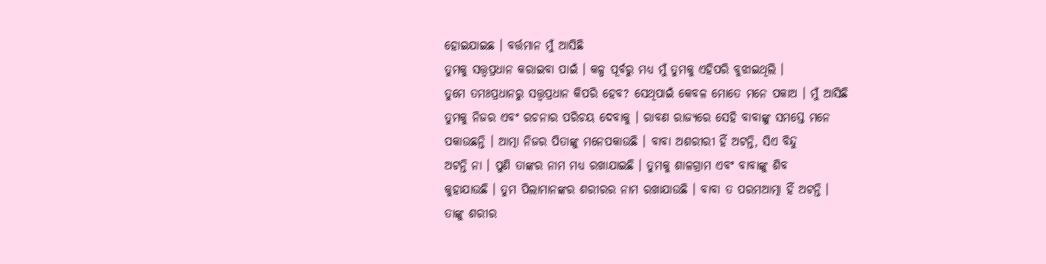ହୋଇଯାଇଛ । ବର୍ତ୍ତମାନ ମୁଁ ଆସିଛି
ତୁମକୁ ସତ୍ତ୍ୱପ୍ରଧାନ କରାଇବା ପାଇଁ । କଳ୍ପ ପୂର୍ବରୁ ମଧ୍ୟ ମୁଁ ତୁମକୁ ଏହିପରି ବୁଝାଇଥିଲି ।
ତୁମେ ତମଃପ୍ରଧାନରୁ ସତ୍ତ୍ୱପ୍ରଧାନ କିପରି ହେବ? ସେଥିପାଇଁ କେବଳ ମୋତେ ମନେ ପକାଅ । ମୁଁ ଆସିଛି
ତୁମକୁ ନିଜର ଏବଂ ରଚନାର ପରିଚୟ ଦେବାକୁ । ରାବଣ ରାଜ୍ୟରେ ସେହି ବାବାଙ୍କୁ ସମସ୍ତେ ମନେ
ପକାଉଛନ୍ତି । ଆତ୍ମା ନିଜର ପିତାଙ୍କୁ ମନେପକାଉଛି । ବାବା ଅଶରୀରୀ ହିଁ ଅଟନ୍ତି, ସିଏ ବିନ୍ଦୁ
ଅଟନ୍ତି ନା । ପୁଣି ତାଙ୍କର ନାମ ମଧ୍ୟ ରଖାଯାଇଛି । ତୁମକୁ ଶାଳଗ୍ରାମ ଏବଂ ବାବାଙ୍କୁ ଶିବ
କୁହାଯାଉଛି । ତୁମ ପିଲାମାନଙ୍କର ଶରୀରର ନାମ ରଖାଯାଉଛି । ବାବା ତ ପରମଆତ୍ମା ହିଁ ଅଟନ୍ତି ।
ତାଙ୍କୁ ଶରୀର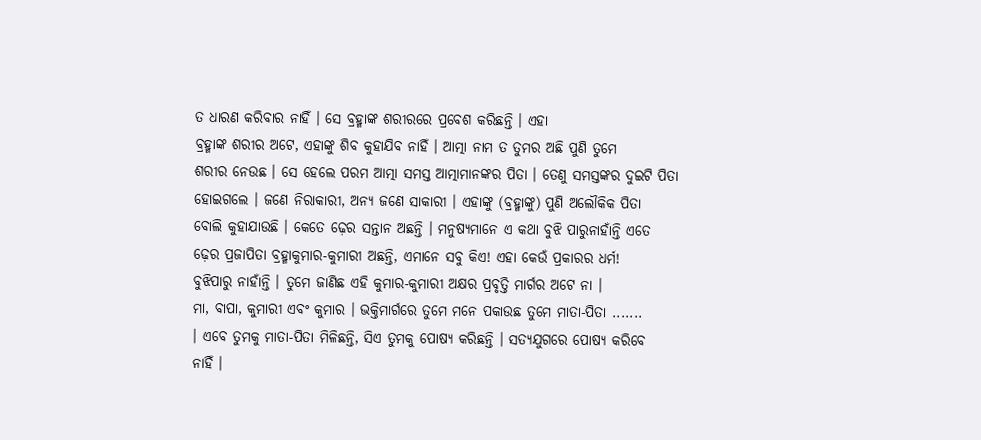ତ ଧାରଣ କରିବାର ନାହିଁ । ସେ ବ୍ରହ୍ମାଙ୍କ ଶରୀରରେ ପ୍ରବେଶ କରିଛନ୍ତି । ଏହା
ବ୍ରହ୍ମାଙ୍କ ଶରୀର ଅଟେ, ଏହାଙ୍କୁ ଶିବ କୁହାଯିବ ନାହିଁ । ଆତ୍ମା ନାମ ତ ତୁମର ଅଛି ପୁଣି ତୁମେ
ଶରୀର ନେଉଛ । ସେ ହେଲେ ପରମ ଆତ୍ମା ସମସ୍ତ ଆତ୍ମାମାନଙ୍କର ପିତା । ତେଣୁ ସମସ୍ତଙ୍କର ଦୁଇଟି ପିତା
ହୋଇଗଲେ । ଜଣେ ନିରାକାରୀ, ଅନ୍ୟ ଜଣେ ସାକାରୀ । ଏହାଙ୍କୁ (ବ୍ରହ୍ମାଙ୍କୁ) ପୁଣି ଅଲୌକିକ ପିତା
ବୋଲି କୁହାଯାଉଛି । କେତେ ଢ଼େର ସନ୍ତାନ ଅଛନ୍ତି । ମନୁଷ୍ୟମାନେ ଏ କଥା ବୁଝି ପାରୁନାହାଁନ୍ତି ଏତେ
ଢ଼େର ପ୍ରଜାପିତା ବ୍ରହ୍ମାକୁମାର-କୁମାରୀ ଅଛନ୍ତି, ଏମାନେ ସବୁ କିଏ! ଏହା କେଉଁ ପ୍ରକାରର ଧର୍ମ!
ବୁଝିପାରୁ ନାହାଁନ୍ତି । ତୁମେ ଜାଣିଛ ଏହି କୁମାର-କୁମାରୀ ଅକ୍ଷର ପ୍ରବୃତ୍ତି ମାର୍ଗର ଅଟେ ନା ।
ମା, ବାପା, କୁମାରୀ ଏବଂ କୁମାର । ଭକ୍ତିମାର୍ଗରେ ତୁମେ ମନେ ପକାଉଛ ତୁମେ ମାତା-ପିତା .......
। ଏବେ ତୁମକୁ ମାତା-ପିତା ମିଳିଛନ୍ତି, ସିଏ ତୁମକୁ ପୋଷ୍ୟ କରିଛନ୍ତି । ସତ୍ୟଯୁଗରେ ପୋଷ୍ୟ କରିବେ
ନାହିଁ ।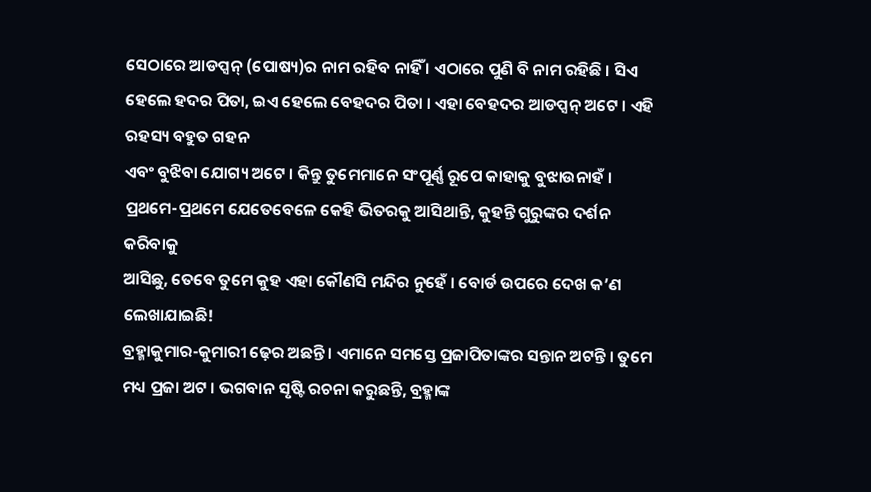ସେଠାରେ ଆଡପ୍ସନ୍ (ପୋଷ୍ୟ)ର ନାମ ରହିବ ନାହିଁ । ଏଠାରେ ପୁଣି ବି ନାମ ରହିଛି । ସିଏ
ହେଲେ ହଦର ପିତା, ଇଏ ହେଲେ ବେହଦର ପିତା । ଏହା ବେହଦର ଆଡପ୍ସନ୍ ଅଟେ । ଏହି ରହସ୍ୟ ବହୁତ ଗହନ
ଏବଂ ବୁଝିବା ଯୋଗ୍ୟ ଅଟେ । କିନ୍ତୁ ତୁମେମାନେ ସଂପୂର୍ଣ୍ଣ ରୂପେ କାହାକୁ ବୁଝାଉନାହଁ ।
ପ୍ରଥମେ-ପ୍ରଥମେ ଯେତେବେଳେ କେହି ଭିତରକୁ ଆସିଥାନ୍ତି, କୁହନ୍ତି ଗୁରୁଙ୍କର ଦର୍ଶନ କରିବାକୁ
ଆସିଛୁ, ତେବେ ତୁମେ କୁହ ଏହା କୌଣସି ମନ୍ଦିର ନୁହେଁ । ବୋର୍ଡ ଉପରେ ଦେଖ କ’ଣ ଲେଖାଯାଇଛି!
ବ୍ରହ୍ମାକୁମାର-କୁମାରୀ ଢ଼େର ଅଛନ୍ତି । ଏମାନେ ସମସ୍ତେ ପ୍ରଜାପିତାଙ୍କର ସନ୍ତାନ ଅଟନ୍ତି । ତୁମେ
ମଧ୍ୟ ପ୍ରଜା ଅଟ । ଭଗବାନ ସୃଷ୍ଟି ରଚନା କରୁଛନ୍ତି, ବ୍ରହ୍ମାଙ୍କ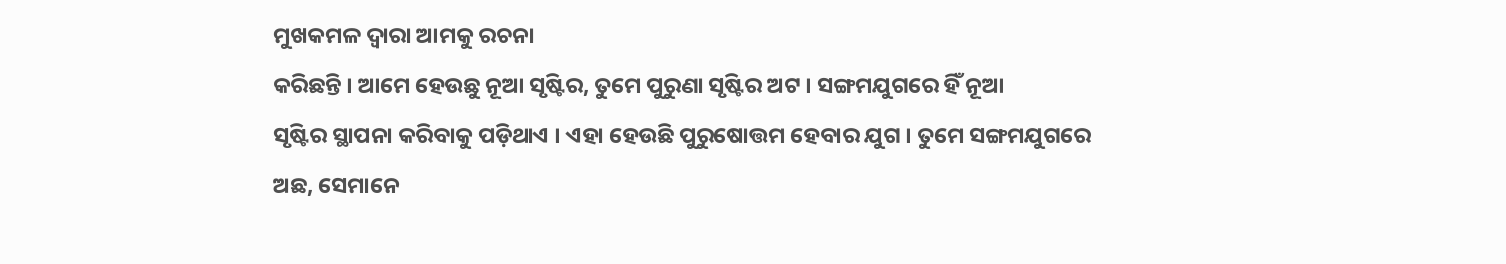ମୁଖକମଳ ଦ୍ୱାରା ଆମକୁ ରଚନା
କରିଛନ୍ତି । ଆମେ ହେଉଛୁ ନୂଆ ସୃଷ୍ଟିର, ତୁମେ ପୁରୁଣା ସୃଷ୍ଟିର ଅଟ । ସଙ୍ଗମଯୁଗରେ ହିଁ ନୂଆ
ସୃଷ୍ଟିର ସ୍ଥାପନା କରିବାକୁ ପଡ଼ିଥାଏ । ଏହା ହେଉଛି ପୁରୁଷୋତ୍ତମ ହେବାର ଯୁଗ । ତୁମେ ସଙ୍ଗମଯୁଗରେ
ଅଛ, ସେମାନେ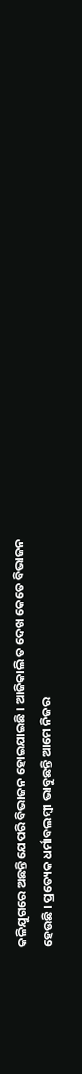କଳିଯୁଗରେ ଅଛନ୍ତି ଯେପରି ବିଭାଜନ ହୋଇଯାଇଛି । ଆଜିକାଲି ତ ଦେଖ କେତେ ବିଭାଜନ
ହେଉଛି । ପ୍ରତ୍ୟେକ ଧର୍ମାବଲମ୍ବୀ ଭାବୁଛନ୍ତି ଆମେ ନିଜର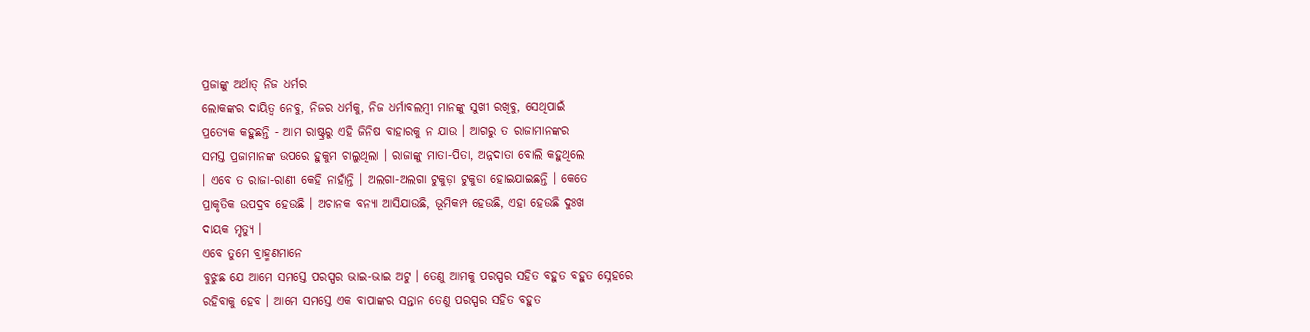ପ୍ରଜାଙ୍କୁ ଅର୍ଥାତ୍ ନିଜ ଧର୍ମର
ଲୋକଙ୍କର ଦାୟିତ୍ୱ ନେବୁ, ନିଜର ଧର୍ମକୁ, ନିଜ ଧର୍ମାବଲମ୍ବୀ ମାନଙ୍କୁ ସୁଖୀ ରଖିବୁ, ସେଥିପାଇଁ
ପ୍ରତ୍ୟେକ କହୁଛନ୍ତି - ଆମ ରାଷ୍ଟ୍ରରୁ ଏହି ଜିନିଷ ବାହାରକୁ ନ ଯାଉ । ଆଗରୁ ତ ରାଜାମାନଙ୍କର
ସମସ୍ତ ପ୍ରଜାମାନଙ୍କ ଉପରେ ହୁକୁମ ଚାଲୁଥିଲା । ରାଜାଙ୍କୁ ମାତା-ପିତା, ଅନ୍ନଦାତା ବୋଲି କହୁଥିଲେ
। ଏବେ ତ ରାଜା-ରାଣୀ କେହି ନାହାଁନ୍ତି । ଅଲଗା-ଅଲଗା ଟୁକୁଡ଼ା ଟୁକୁଡା ହୋଇଯାଇଛନ୍ତି । କେତେ
ପ୍ରାକୃତିକ ଉପଦ୍ରବ ହେଉଛି । ଅଚାନକ ବନ୍ୟା ଆସିଯାଉଛି, ଭୂମିକମ୍ପ ହେଉଛି, ଏହା ହେଉଛି ଦୁଃଖ
ଦାୟକ ମୃତ୍ୟୁ ।
ଏବେ ତୁମେ ବ୍ରାହ୍ମଣମାନେ
ବୁଝୁଛ ଯେ ଆମେ ସମସ୍ତେ ପରସ୍ପର ଭାଇ-ଭାଇ ଅଟୁ । ତେଣୁ ଆମକୁ ପରସ୍ପର ସହିତ ବହୁତ ବହୁତ ସ୍ନେହରେ
ରହିବାକୁ ହେବ । ଆମେ ସମସ୍ତେ ଏକ ବାପାଙ୍କର ସନ୍ତାନ ତେଣୁ ପରସ୍ପର ସହିତ ବହୁତ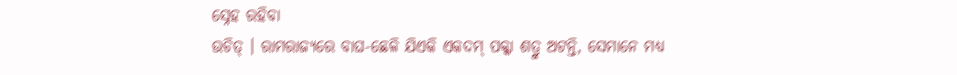ସ୍ନେହ ରହିବା
ଉଚିତ୍ । ରାମରାଜ୍ୟରେ ବାଘ-ଛେଳି ଯିଏକି ଏକଦମ୍ ପକ୍କା ଶତ୍ରୁ ଅଟନ୍ତି, ସେମାନେ ମଧ୍ୟ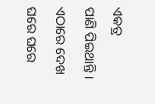ଏକତ୍ର
ପାଣି ପିଇଥାନ୍ତି । ଏଠାରେ ଦେଖ ଘରେ ଘରେ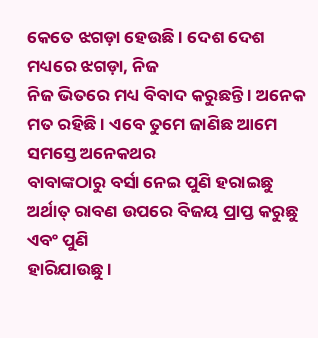କେତେ ଝଗଡ଼ା ହେଉଛି । ଦେଶ ଦେଶ ମଧ୍ୟରେ ଝଗଡ଼ା, ନିଜ
ନିଜ ଭିତରେ ମଧ୍ୟ ବିବାଦ କରୁଛନ୍ତି । ଅନେକ ମତ ରହିଛି । ଏବେ ତୁମେ ଜାଣିଛ ଆମେ ସମସ୍ତେ ଅନେକଥର
ବାବାଙ୍କଠାରୁ ବର୍ସା ନେଇ ପୁଣି ହରାଇଛୁ ଅର୍ଥାତ୍ ରାବଣ ଉପରେ ବିଜୟ ପ୍ରାପ୍ତ କରୁଛୁ ଏବଂ ପୁଣି
ହାରିଯାଉଛୁ ।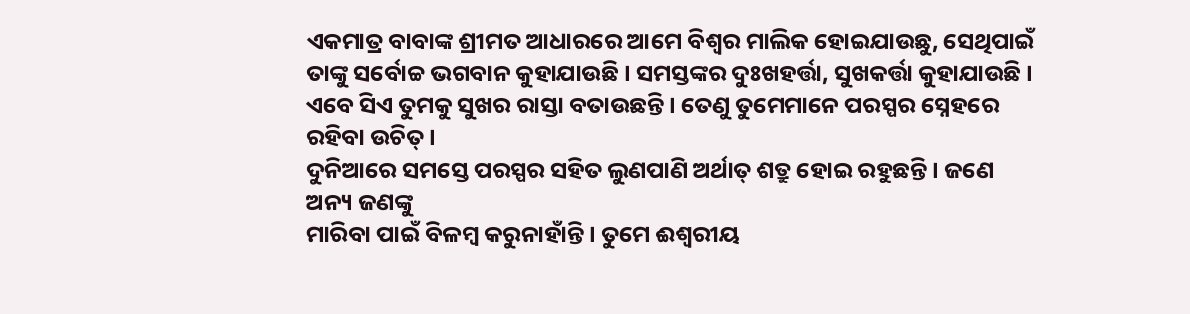ଏକମାତ୍ର ବାବାଙ୍କ ଶ୍ରୀମତ ଆଧାରରେ ଆମେ ବିଶ୍ୱର ମାଲିକ ହୋଇଯାଉଛୁ, ସେଥିପାଇଁ
ତାଙ୍କୁ ସର୍ବୋଚ୍ଚ ଭଗବାନ କୁହାଯାଉଛି । ସମସ୍ତଙ୍କର ଦୁଃଖହର୍ତ୍ତା, ସୁଖକର୍ତ୍ତା କୁହାଯାଉଛି ।
ଏବେ ସିଏ ତୁମକୁ ସୁଖର ରାସ୍ତା ବତାଉଛନ୍ତି । ତେଣୁ ତୁମେମାନେ ପରସ୍ପର ସ୍ନେହରେ ରହିବା ଉଚିତ୍ ।
ଦୁନିଆରେ ସମସ୍ତେ ପରସ୍ପର ସହିତ ଲୁଣପାଣି ଅର୍ଥାତ୍ ଶତ୍ରୁ ହୋଇ ରହୁଛନ୍ତି । ଜଣେ ଅନ୍ୟ ଜଣଙ୍କୁ
ମାରିବା ପାଇଁ ବିଳମ୍ବ କରୁନାହାଁନ୍ତି । ତୁମେ ଈଶ୍ୱରୀୟ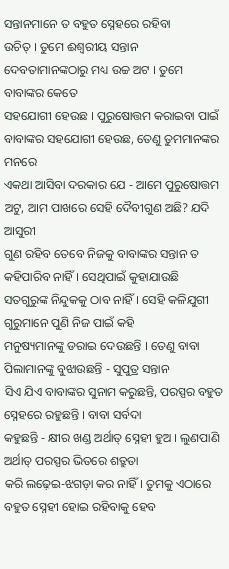ସନ୍ତାନମାନେ ତ ବହୁତ ସ୍ନେହରେ ରହିବା
ଉଚିତ୍ । ତୁମେ ଈଶ୍ୱରୀୟ ସନ୍ତାନ ଦେବତାମାନଙ୍କଠାରୁ ମଧ୍ୟ ଉଚ୍ଚ ଅଟ । ତୁମେ ବାବାଙ୍କର କେତେ
ସହଯୋଗୀ ହେଉଛ । ପୁରୁଷୋତ୍ତମ କରାଇବା ପାଇଁ ବାବାଙ୍କର ସହଯୋଗୀ ହେଉଛ, ତେଣୁ ତୁମମାନଙ୍କର ମନରେ
ଏକଥା ଆସିବା ଦରକାର ଯେ - ଆମେ ପୁରୁଷୋତ୍ତମ ଅଟୁ, ଆମ ପାଖରେ ସେହି ଦୈବୀଗୁଣ ଅଛି? ଯଦି ଆସୁରୀ
ଗୁଣ ରହିବ ତେବେ ନିଜକୁ ବାବାଙ୍କର ସନ୍ତାନ ତ କହିପାରିବ ନାହିଁ । ସେଥିପାଇଁ କୁହାଯାଉଛି
ସତଗୁରୁଙ୍କ ନିନ୍ଦୁକକୁ ଠାବ ନାହିଁ । ସେହି କଳିଯୁଗୀ ଗୁରୁମାନେ ପୁଣି ନିଜ ପାଇଁ କହି
ମନୁଷ୍ୟମାନଙ୍କୁ ଡରାଇ ଦେଉଛନ୍ତି । ତେଣୁ ବାବା ପିଲାମାନଙ୍କୁ ବୁଝାଉଛନ୍ତି - ସୁପୁତ୍ର ସନ୍ତାନ
ସିଏ ଯିଏ ବାବାଙ୍କର ସୁନାମ କରୁଛନ୍ତି, ପରସ୍ପର ବହୁତ ସ୍ନେହରେ ରହୁଛନ୍ତି । ବାବା ସର୍ବଦା
କହୁଛନ୍ତି - କ୍ଷୀର ଖଣ୍ଡ ଅର୍ଥାତ୍ ସ୍ନେହୀ ହୁଅ । ଲୁଣପାଣି ଅର୍ଥାତ୍ ପରସ୍ପର ଭିତରେ ଶତ୍ରୁତା
କରି ଲଢ଼େଇ-ଝଗଡ଼ା କର ନାହିଁ । ତୁମକୁ ଏଠାରେ ବହୁତ ସ୍ନେହୀ ହୋଇ ରହିବାକୁ ହେବ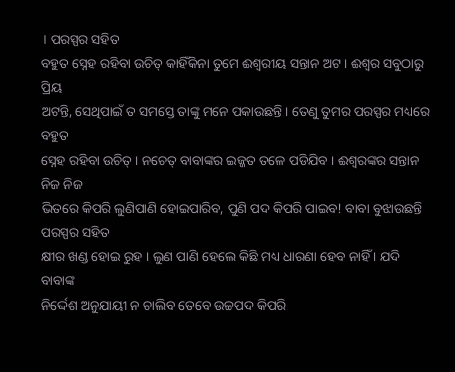। ପରସ୍ପର ସହିତ
ବହୁତ ସ୍ନେହ ରହିବା ଉଚିତ୍ କାହିଁକିନା ତୁମେ ଈଶ୍ୱରୀୟ ସନ୍ତାନ ଅଟ । ଈଶ୍ୱର ସବୁଠାରୁ ପ୍ରିୟ
ଅଟନ୍ତି, ସେଥିପାଇଁ ତ ସମସ୍ତେ ତାଙ୍କୁ ମନେ ପକାଉଛନ୍ତି । ତେଣୁ ତୁମର ପରସ୍ପର ମଧ୍ୟରେ ବହୁତ
ସ୍ନେହ ରହିବା ଉଚିତ୍ । ନଚେତ୍ ବାବାଙ୍କର ଇଜ୍ଜତ ତଳେ ପଡିଯିବ । ଈଶ୍ୱରଙ୍କର ସନ୍ତାନ ନିଜ ନିଜ
ଭିତରେ କିପରି ଲୁଣିପାଣି ହୋଇପାରିବ, ପୁଣି ପଦ କିପରି ପାଇବ! ବାବା ବୁଝାଉଛନ୍ତି ପରସ୍ପର ସହିତ
କ୍ଷୀର ଖଣ୍ଡ ହୋଇ ରୁହ । ଲୁଣ ପାଣି ହେଲେ କିଛି ମଧ୍ୟ ଧାରଣା ହେବ ନାହିଁ । ଯଦି ବାବାଙ୍କ
ନିର୍ଦ୍ଦେଶ ଅନୁଯାୟୀ ନ ଚାଲିବ ତେବେ ଉଚ୍ଚପଦ କିପରି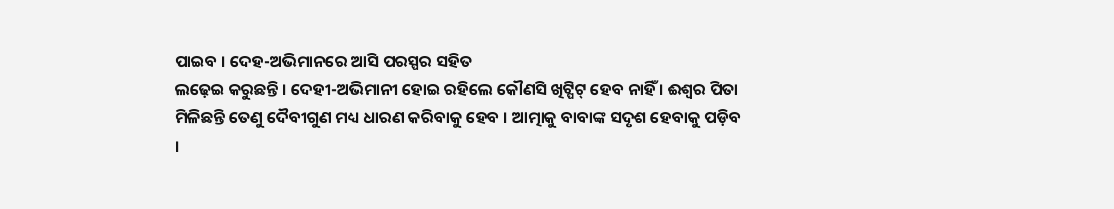ପାଇବ । ଦେହ-ଅଭିମାନରେ ଆସି ପରସ୍ପର ସହିତ
ଲଢ଼େଇ କରୁଛନ୍ତି । ଦେହୀ-ଅଭିମାନୀ ହୋଇ ରହିଲେ କୌଣସି ଖିଟ୍ପିଟ୍ ହେବ ନାହିଁ । ଈଶ୍ୱର ପିତା
ମିଳିଛନ୍ତି ତେଣୁ ଦୈବୀଗୁଣ ମଧ୍ୟ ଧାରଣ କରିବାକୁ ହେବ । ଆତ୍ମାକୁ ବାବାଙ୍କ ସଦୃଶ ହେବାକୁ ପଡ଼ିବ
।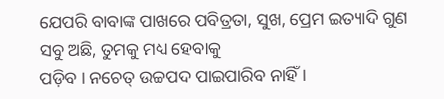ଯେପରି ବାବାଙ୍କ ପାଖରେ ପବିତ୍ରତା, ସୁଖ, ପ୍ରେମ ଇତ୍ୟାଦି ଗୁଣ ସବୁ ଅଛି, ତୁମକୁ ମଧ୍ୟ ହେବାକୁ
ପଡ଼ିବ । ନଚେତ୍ ଉଚ୍ଚପଦ ପାଇପାରିବ ନାହିଁ ।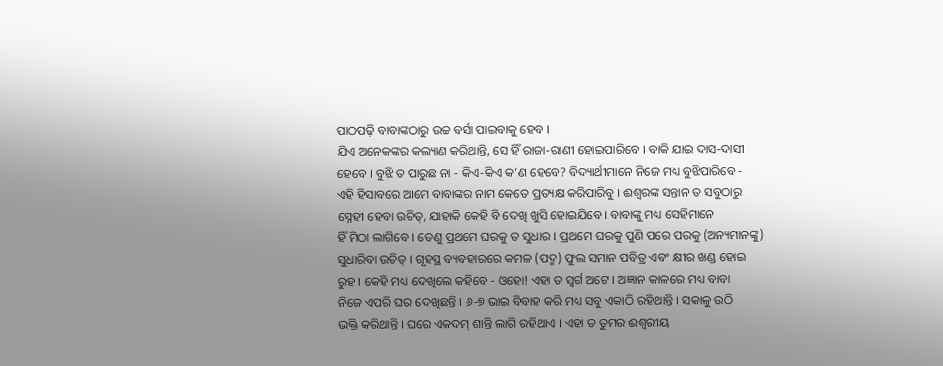ପାଠପଢ଼ି ବାବାଙ୍କଠାରୁ ଉଚ୍ଚ ବର୍ସା ପାଇବାକୁ ହେବ ।
ଯିଏ ଅନେକଙ୍କର କଲ୍ୟାଣ କରିଥାନ୍ତି, ସେ ହିଁ ରାଜା-ରାଣୀ ହୋଇପାରିବେ । ବାକି ଯାଇ ଦାସ-ଦାସୀ
ହେବେ । ବୁଝି ତ ପାରୁଛ ନା - କିଏ-କିଏ କ’ଣ ହେବେ? ବିଦ୍ୟାର୍ଥୀମାନେ ନିଜେ ମଧ୍ୟ ବୁଝିପାରିବେ -
ଏହି ହିସାବରେ ଆମେ ବାବାଙ୍କର ନାମ କେତେ ପ୍ରତ୍ୟକ୍ଷ କରିପାରିବୁ । ଈଶ୍ୱରଙ୍କ ସନ୍ତାନ ତ ସବୁଠାରୁ
ସ୍ନେହୀ ହେବା ଉଚିତ୍, ଯାହାକି କେହି ବି ଦେଖି ଖୁସି ହୋଇଯିବେ । ବାବାଙ୍କୁ ମଧ୍ୟ ସେହିମାନେ
ହିଁ ମିଠା ଲାଗିବେ । ତେଣୁ ପ୍ରଥମେ ଘରକୁ ତ ସୁଧାର । ପ୍ରଥମେ ଘରକୁ ପୁଣି ପରେ ପରକୁ (ଅନ୍ୟମାନଙ୍କୁ)
ସୁଧାରିବା ଉଚିତ୍ । ଗୃହସ୍ଥ ବ୍ୟବହାରରେ କମଳ (ପଦ୍ମ) ଫୁଲ ସମାନ ପବିତ୍ର ଏବଂ କ୍ଷୀର ଖଣ୍ଡ ହୋଇ
ରୁହ । କେହି ମଧ୍ୟ ଦେଖିଲେ କହିବେ - ଓହୋ! ଏହା ତ ସ୍ୱର୍ଗ ଅଟେ । ଅଜ୍ଞାନ କାଳରେ ମଧ୍ୟ ବାବା
ନିଜେ ଏପରି ଘର ଦେଖିଛନ୍ତି । ୬-୭ ଭାଇ ବିବାହ କରି ମଧ୍ୟ ସବୁ ଏକାଠି ରହିଥାନ୍ତି । ସକାଳୁ ଉଠି
ଭକ୍ତି କରିଥାନ୍ତି । ଘରେ ଏକଦମ୍ ଶାନ୍ତି ଲାଗି ରହିଥାଏ । ଏହା ତ ତୁମର ଈଶ୍ୱରୀୟ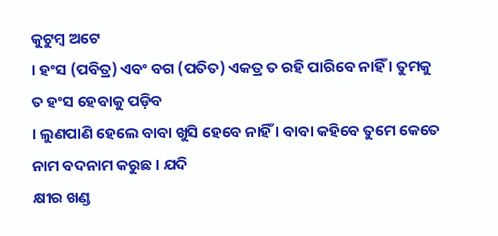କୁଟୁମ୍ବ ଅଟେ
। ହଂସ (ପବିତ୍ର) ଏବଂ ବଗ (ପତିତ) ଏକତ୍ର ତ ରହି ପାରିବେ ନାହିଁ । ତୁମକୁ ତ ହଂସ ହେବାକୁ ପଡ଼ିବ
। ଲୁଣପାଣି ହେଲେ ବାବା ଖୁସି ହେବେ ନାହିଁ । ବାବା କହିବେ ତୁମେ କେତେ ନାମ ବଦନାମ କରୁଛ । ଯଦି
କ୍ଷୀର ଖଣ୍ଡ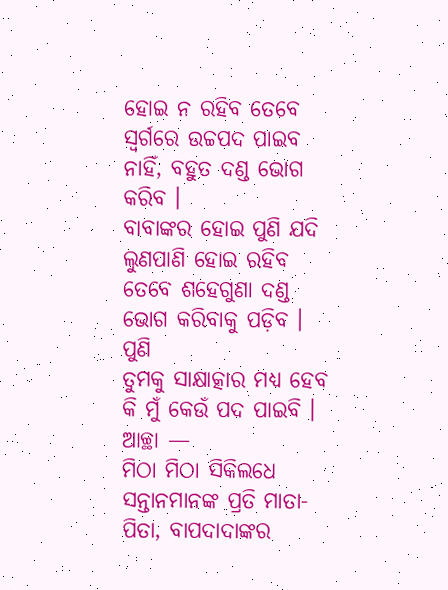ହୋଇ ନ ରହିବ ତେବେ ସ୍ୱର୍ଗରେ ଉଚ୍ଚପଦ ପାଇବ ନାହିଁ, ବହୁତ ଦଣ୍ଡ ଭୋଗ କରିବ ।
ବାବାଙ୍କର ହୋଇ ପୁଣି ଯଦି ଲୁଣପାଣି ହୋଇ ରହିବ ତେବେ ଶହେଗୁଣା ଦଣ୍ଡ ଭୋଗ କରିବାକୁ ପଡ଼ିବ । ପୁଣି
ତୁମକୁ ସାକ୍ଷାତ୍କାର ମଧ୍ୟ ହେବ କି ମୁଁ କେଉଁ ପଦ ପାଇବି । ଆଚ୍ଛା —
ମିଠା ମିଠା ସିକିଲଧେ
ସନ୍ତାନମାନଙ୍କ ପ୍ରତି ମାତା-ପିତା, ବାପଦାଦାଙ୍କର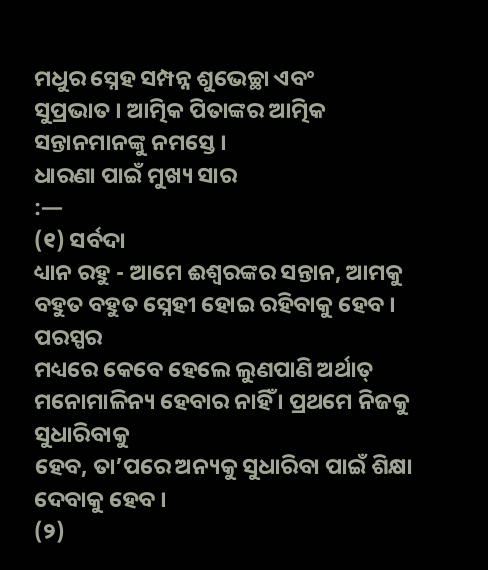ମଧୁର ସ୍ନେହ ସମ୍ପନ୍ନ ଶୁଭେଚ୍ଛା ଏବଂ
ସୁପ୍ରଭାତ । ଆତ୍ମିକ ପିତାଙ୍କର ଆତ୍ମିକ ସନ୍ତାନମାନଙ୍କୁ ନମସ୍ତେ ।
ଧାରଣା ପାଇଁ ମୁଖ୍ୟ ସାର
:—
(୧) ସର୍ବଦା
ଧ୍ୟାନ ରହୁ - ଆମେ ଈଶ୍ୱରଙ୍କର ସନ୍ତାନ, ଆମକୁ ବହୁତ ବହୁତ ସ୍ନେହୀ ହୋଇ ରହିବାକୁ ହେବ । ପରସ୍ପର
ମଧ୍ୟରେ କେବେ ହେଲେ ଲୁଣପାଣି ଅର୍ଥାତ୍ ମନୋମାଳିନ୍ୟ ହେବାର ନାହିଁ । ପ୍ରଥମେ ନିଜକୁ ସୁଧାରିବାକୁ
ହେବ, ତା’ପରେ ଅନ୍ୟକୁ ସୁଧାରିବା ପାଇଁ ଶିକ୍ଷା ଦେବାକୁ ହେବ ।
(୨)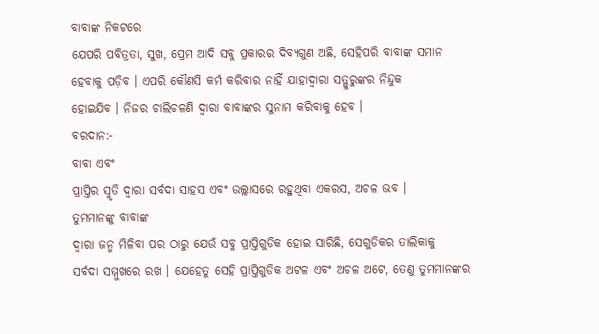ବାବାଙ୍କ ନିକଟରେ
ଯେପରି ପବିତ୍ରତା, ସୁଖ, ପ୍ରେମ ଆଦି ସବୁ ପ୍ରକାରର ଦିବ୍ୟଗୁଣ ଅଛି, ସେହିପରି ବାବାଙ୍କ ସମାନ
ହେବାକୁ ପଡ଼ିବ । ଏପରି କୌଣସି କର୍ମ କରିବାର ନାହିଁ ଯାହାଦ୍ୱାରା ସତ୍ଗୁରୁଙ୍କର ନିନ୍ଦୁକ
ହୋଇଯିବ । ନିଜର ଚାଲିଚଳଣି ଦ୍ୱାରା ବାବାଙ୍କର ସୁନାମ କରିବାକୁ ହେବ ।
ବରଦାନ:-
ବାବା ଏବଂ
ପ୍ରାପ୍ତିର ସ୍ମୃତି ଦ୍ୱାରା ସର୍ବଦା ସାହସ ଏବଂ ଉଲ୍ଲାସରେ ରହୁଥିବା ଏକରସ, ଅଚଳ ଭବ ।
ତୁମମାନଙ୍କୁ ବାବାଙ୍କ
ଦ୍ୱାରା ଜନ୍ମ ମିଳିବା ପର ଠାରୁ ଯେଉଁ ସବୁ ପ୍ରାପ୍ତିଗୁଡିକ ହୋଇ ସାରିଛି, ସେଗୁଡିକର ତାଲିକାକୁ
ସର୍ବଦା ସମ୍ମୁଖରେ ରଖ । ଯେହେତୁ ସେହି ପ୍ରାପ୍ତିଗୁଡିକ ଅଟଳ ଏବଂ ଅଚଳ ଅଟେ, ତେଣୁ ତୁମମାନଙ୍କର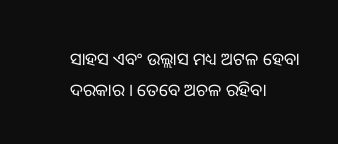ସାହସ ଏବଂ ଉଲ୍ଲାସ ମଧ୍ୟ ଅଟଳ ହେବା ଦରକାର । ତେବେ ଅଚଳ ରହିବା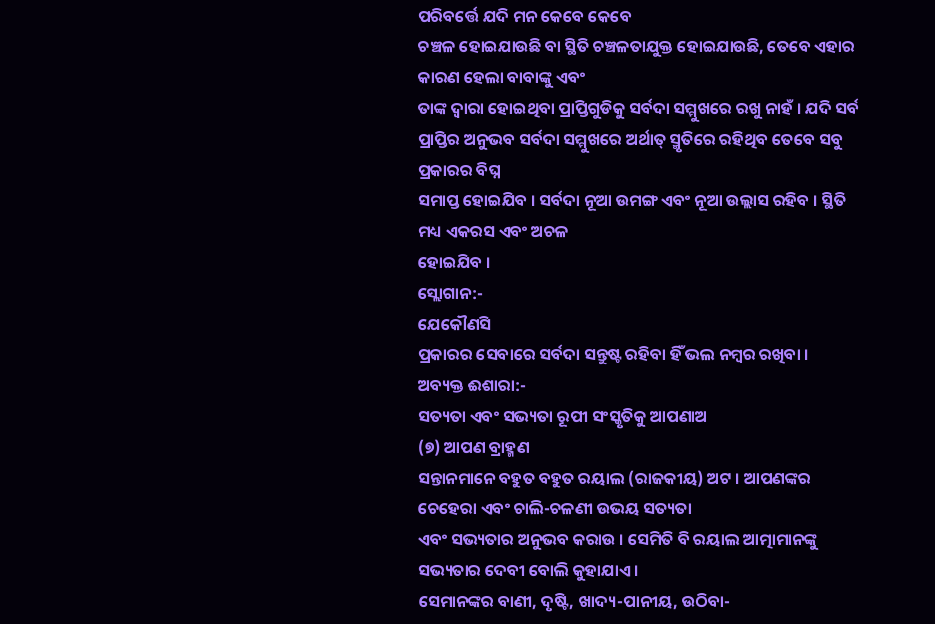ପରିବର୍ତ୍ତେ ଯଦି ମନ କେବେ କେବେ
ଚଞ୍ଚଳ ହୋଇଯାଉଛି ବା ସ୍ଥିତି ଚଞ୍ଚଳତାଯୁକ୍ତ ହୋଇଯାଉଛି, ତେବେ ଏହାର କାରଣ ହେଲା ବାବାଙ୍କୁ ଏବଂ
ତାଙ୍କ ଦ୍ୱାରା ହୋଇଥିବା ପ୍ରାପ୍ତିଗୁଡିକୁ ସର୍ବଦା ସମ୍ମୁଖରେ ରଖୁ ନାହଁ । ଯଦି ସର୍ବ
ପ୍ରାପ୍ତିର ଅନୁଭବ ସର୍ବଦା ସମ୍ମୁଖରେ ଅର୍ଥାତ୍ ସ୍ମୃତିରେ ରହିଥିବ ତେବେ ସବୁ ପ୍ରକାରର ବିଘ୍ନ
ସମାପ୍ତ ହୋଇଯିବ । ସର୍ବଦା ନୂଆ ଉମଙ୍ଗ ଏବଂ ନୂଆ ଉଲ୍ଲାସ ରହିବ । ସ୍ଥିତି ମଧ୍ୟ ଏକରସ ଏବଂ ଅଚଳ
ହୋଇଯିବ ।
ସ୍ଲୋଗାନ:-
ଯେକୌଣସି
ପ୍ରକାରର ସେବାରେ ସର୍ବଦା ସନ୍ତୁଷ୍ଟ ରହିବା ହିଁ ଭଲ ନମ୍ବର ରଖିବା ।
ଅବ୍ୟକ୍ତ ଈଶାରା:-
ସତ୍ୟତା ଏବଂ ସଭ୍ୟତା ରୂପୀ ସଂସ୍କୃତିକୁ ଆପଣାଅ
(୭) ଆପଣ ବ୍ରାହ୍ମଣ
ସନ୍ତାନମାନେ ବହୁତ ବହୁତ ରୟାଲ (ରାଜକୀୟ) ଅଟ । ଆପଣଙ୍କର ଚେହେରା ଏବଂ ଚାଲି-ଚଳଣୀ ଉଭୟ ସତ୍ୟତା
ଏବଂ ସଭ୍ୟତାର ଅନୁଭବ କରାଉ । ସେମିତି ବି ରୟାଲ ଆତ୍ମାମାନଙ୍କୁ ସଭ୍ୟତାର ଦେବୀ ବୋଲି କୁହାଯାଏ ।
ସେମାନଙ୍କର ବାଣୀ, ଦୃଷ୍ଟି, ଖାଦ୍ୟ-ପାନୀୟ, ଉଠିବା-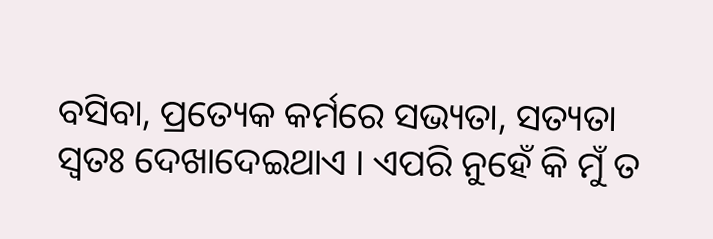ବସିବା, ପ୍ରତ୍ୟେକ କର୍ମରେ ସଭ୍ୟତା, ସତ୍ୟତା
ସ୍ୱତଃ ଦେଖାଦେଇଥାଏ । ଏପରି ନୁହେଁ କି ମୁଁ ତ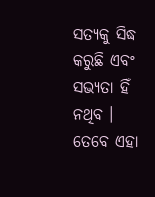ସତ୍ୟକୁ ସିଦ୍ଧ କରୁଛି ଏବଂ ସଭ୍ୟତା ହିଁ ନଥିବ ।
ତେବେ ଏହା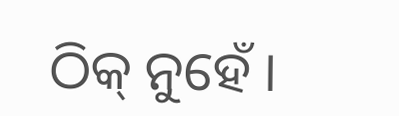ଠିକ୍ ନୁହେଁ ।